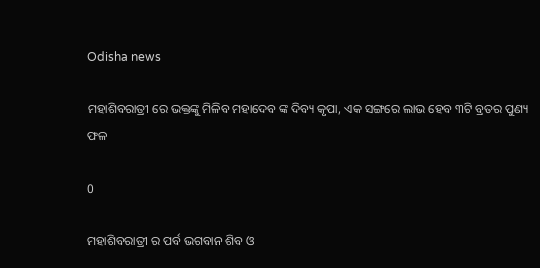Odisha news

ମହାଶିବରାତ୍ରୀ ରେ ଭକ୍ତଙ୍କୁ ମିଳିବ ମହାଦେବ ଙ୍କ ଦିବ୍ୟ କୃପା, ଏକ ସଙ୍ଗରେ ଲାଭ ହେବ ୩ଟି ବ୍ରତର ପୁଣ୍ୟ ଫଳ

0

ମହାଶିବରାତ୍ରୀ ର ପର୍ବ ଭଗବାନ ଶିବ ଓ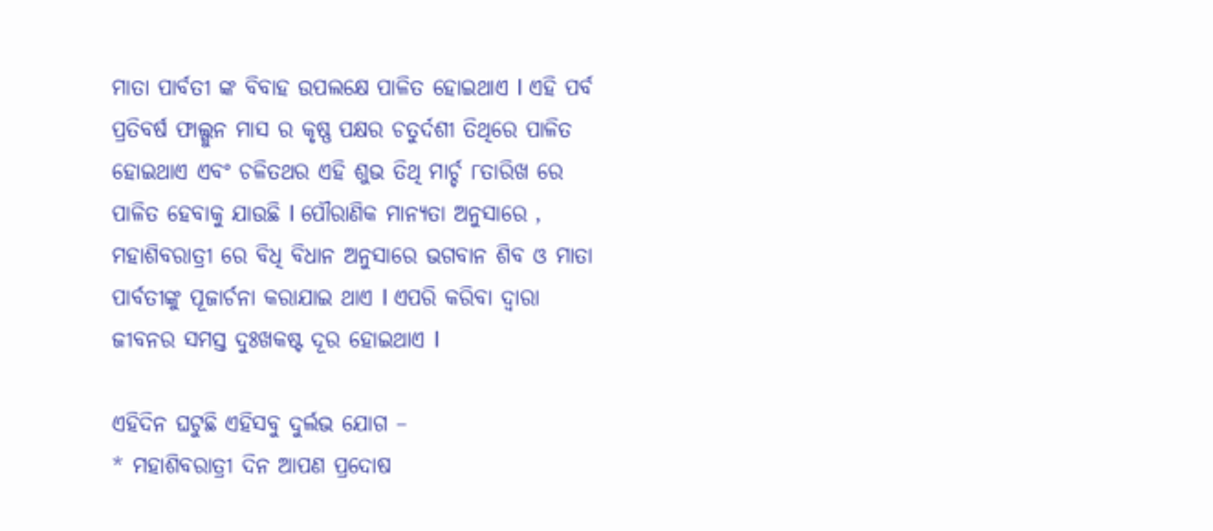ମାତା ପାର୍ବତୀ ଙ୍କ ବିବାହ ଉପଲକ୍ଷେ ପାଳିତ ହୋଇଥାଏ l ଏହି ପର୍ବ ପ୍ରତିବର୍ଷ ଫାଲ୍ଗୁନ ମାସ ର କୃଷ୍ଣ ପକ୍ଷର ଚତୁର୍ଦଶୀ ତିଥିରେ ପାଳିତ ହୋଇଥାଏ ଏବଂ ଚଳିତଥର ଏହି ଶୁଭ ତିଥି ମାର୍ଚ୍ଚ ୮ତାରିଖ ରେ ପାଳିତ ହେବାକୁ ଯାଉଛି l ପୌରାଣିକ ମାନ୍ୟତା ଅନୁସାରେ , ମହାଶିବରାତ୍ରୀ ରେ ବିଧି ବିଧାନ ଅନୁସାରେ ଭଗବାନ ଶିବ ଓ ମାତା ପାର୍ବତୀଙ୍କୁ ପୂଜାର୍ଚନା କରାଯାଇ ଥାଏ l ଏପରି କରିବା ଦ୍ୱାରା ଜୀବନର ସମସ୍ତ ଦୁଃଖକଷ୍ଟ ଦୂର ହୋଇଥାଏ l

ଏହିଦିନ ଘଟୁଛି ଏହିସବୁ ଦୁର୍ଲଭ ଯୋଗ –
* ମହାଶିବରାତ୍ରୀ ଦିନ ଆପଣ ପ୍ରଦୋଷ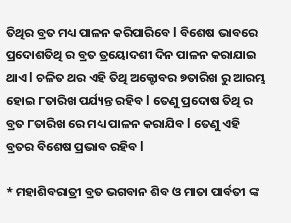ତିଥିର ବ୍ରତ ମଧ୍ୟ ପାଳନ କରିପାରିବେ l ବିଶେଷ ଭାବରେ ପ୍ରଦୋଶତିଥି ର ବ୍ରତ ତ୍ରୟୋଦଶୀ ଦିନ ପାଳନ କରାଯାଇ ଥାଏ l ଚଳିତ ଥର ଏହି ତିଥି ଅକ୍ଟୋବର ୭ତାରିଖ ରୁ ଆରମ୍ଭ ହୋଇ ୮ତାରିଖ ପର୍ଯ୍ୟନ୍ତ ରହିବ l ତେଣୁ ପ୍ରଦୋଷ ତିଥି ର ବ୍ରତ ୮ତାରିଖ ରେ ମଧ୍ୟ ପାଳନ କରାଯିବ l ତେଣୁ ଏହି ବ୍ରତର ବିଶେଷ ପ୍ରଭାବ ରହିବ l

* ମହାଶିବରାତ୍ରୀ ବ୍ରତ ଭଗବାନ ଶିବ ଓ ମାତା ପାର୍ବତୀ ଙ୍କ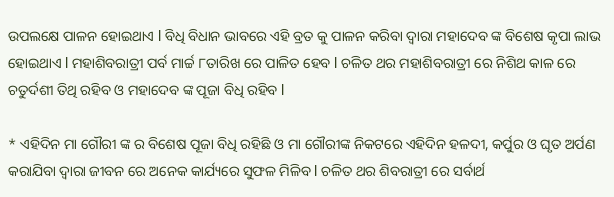ଉପଲକ୍ଷେ ପାଳନ ହୋଇଥାଏ l ବିଧି ବିଧାନ ଭାବରେ ଏହି ବ୍ରତ କୁ ପାଳନ କରିବା ଦ୍ୱାରା ମହାଦେବ ଙ୍କ ବିଶେଷ କୃପା ଲାଭ ହୋଇଥାଏ l ମହାଶିବରାତ୍ରୀ ପର୍ବ ମାର୍ଚ୍ଚ ୮ତାରିଖ ରେ ପାଳିତ ହେବ l ଚଳିତ ଥର ମହାଶିବରାତ୍ରୀ ରେ ନିଶିଥ କାଳ ରେ ଚତୁର୍ଦଶୀ ତିଥି ରହିବ ଓ ମହାଦେବ ଙ୍କ ପୂଜା ବିଧି ରହିବ l

* ଏହିଦିନ ମା ଗୌରୀ ଙ୍କ ର ବିଶେଷ ପୂଜା ବିଧି ରହିଛି ଓ ମା ଗୌରୀଙ୍କ ନିକଟରେ ଏହିଦିନ ହଳଦୀ, କର୍ପୁର ଓ ଘୃତ ଅର୍ପଣ କରାଯିବା ଦ୍ୱାରା ଜୀବନ ରେ ଅନେକ କାର୍ଯ୍ୟରେ ସୁଫଳ ମିଳିବ l ଚଳିତ ଥର ଶିବରାତ୍ରୀ ରେ ସର୍ବାର୍ଥ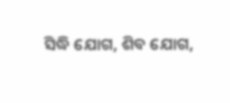ସିଦ୍ଧି ଯୋଗ, ଶିବ ଯୋଗ,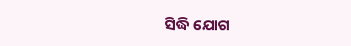ସିଦ୍ଧି ଯୋଗ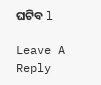ଘଟିବ l

Leave A Reply